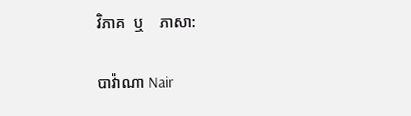វិភាគ  ឬ    ភាសា:

បាវ៉ាណា Nair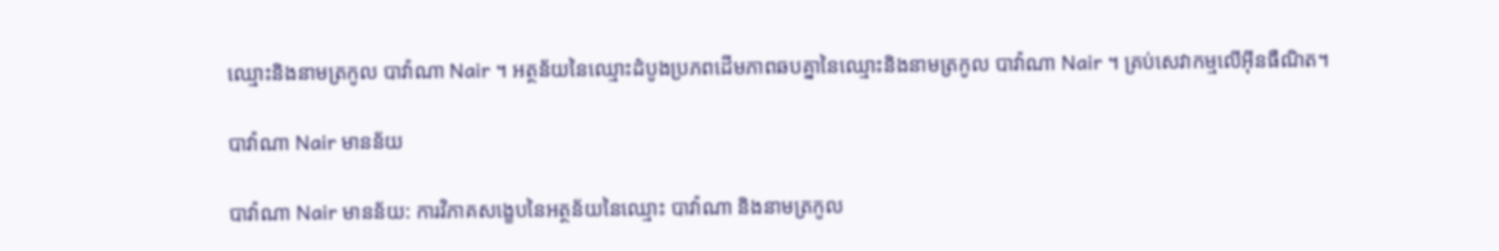ឈ្មោះនិងនាមត្រកូល បាវ៉ាណា Nair ។ អត្ថន័យនៃឈ្មោះដំបូងប្រភពដើមភាពឆបគ្នានៃឈ្មោះនិងនាមត្រកូល បាវ៉ាណា Nair ។ គ្រប់សេវាកម្មលើអ៊ីនធឺណិត។

បាវ៉ាណា Nair មានន័យ

បាវ៉ាណា Nair មានន័យ: ការវិភាគសង្ខេបនៃអត្ថន័យនៃឈ្មោះ បាវ៉ាណា និងនាមត្រកូល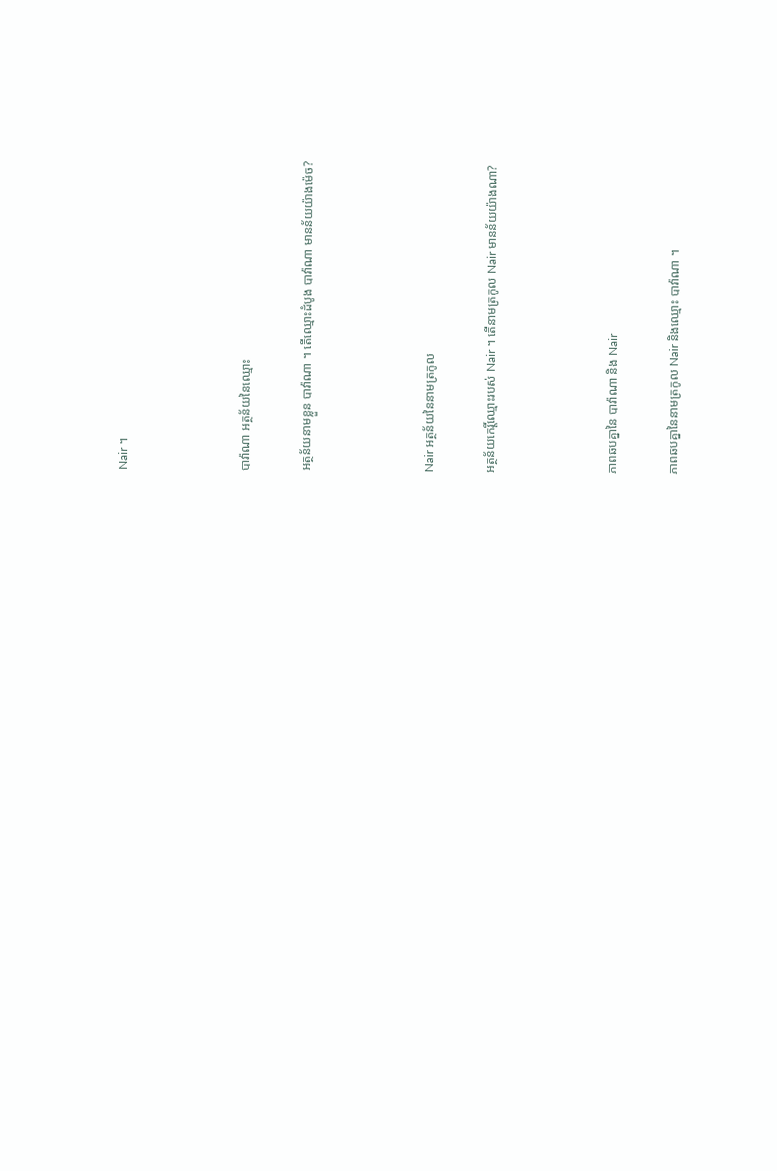Nair ។



បាវ៉ាណា អត្ថន័យនៃឈ្មោះ

អត្ថន័យនាមខ្លួន បាវ៉ាណា ។ តើឈ្មោះដំបូង បាវ៉ាណា មានន័យយ៉ាងម៉េច?



Nair អត្ថន័យនៃនាមត្រកូល

អត្ថន័យកេរ្តិ៍ឈ្មោះរបស់ Nair ។ តើនាមត្រកូល Nair មានន័យយ៉ាងណា?



ភាពឆបគ្នានៃ បាវ៉ាណា និង Nair

ភាពឆបគ្នានៃនាមត្រកូល Nair និងឈ្មោះ បាវ៉ាណា ។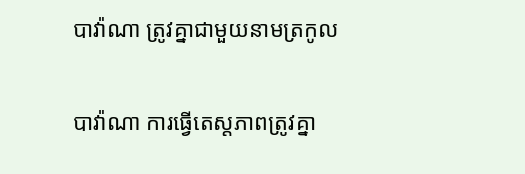បាវ៉ាណា ត្រូវគ្នាជាមួយនាមត្រកូល

បាវ៉ាណា ការធ្វើតេស្តភាពត្រូវគ្នា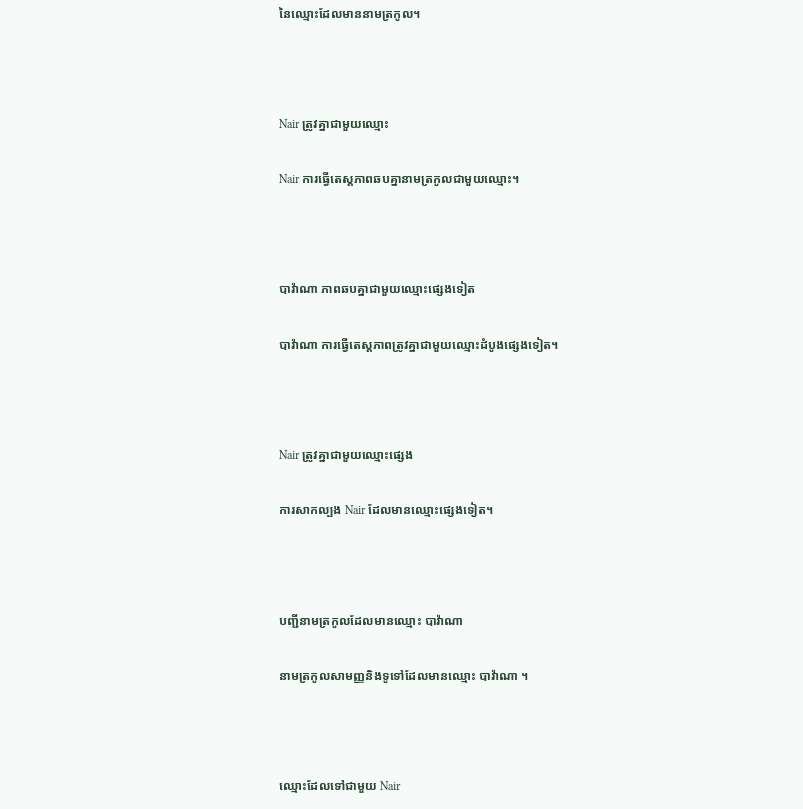នៃឈ្មោះដែលមាននាមត្រកូល។



Nair ត្រូវគ្នាជាមួយឈ្មោះ

Nair ការធ្វើតេស្តភាពឆបគ្នានាមត្រកូលជាមួយឈ្មោះ។



បាវ៉ាណា ភាពឆបគ្នាជាមួយឈ្មោះផ្សេងទៀត

បាវ៉ាណា ការធ្វើតេស្តភាពត្រូវគ្នាជាមួយឈ្មោះដំបូងផ្សេងទៀត។



Nair ត្រូវគ្នាជាមួយឈ្មោះផ្សេង

ការសាកល្បង Nair ដែលមានឈ្មោះផ្សេងទៀត។



បញ្ជីនាមត្រកូលដែលមានឈ្មោះ បាវ៉ាណា

នាមត្រកូលសាមញ្ញនិងទូទៅដែលមានឈ្មោះ បាវ៉ាណា ។



ឈ្មោះដែលទៅជាមួយ Nair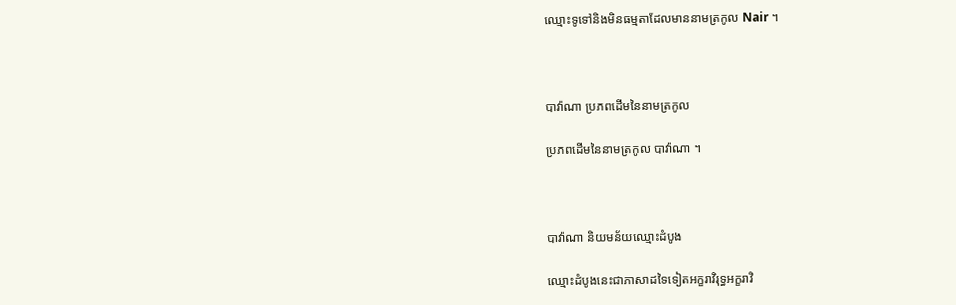ឈ្មោះទូទៅនិងមិនធម្មតាដែលមាននាមត្រកូល Nair ។



បាវ៉ាណា ប្រភពដើមនៃនាមត្រកូល

ប្រភពដើមនៃនាមត្រកូល បាវ៉ាណា ។



បាវ៉ាណា និយមន័យឈ្មោះដំបូង

ឈ្មោះដំបូងនេះជាភាសាដទៃទៀតអក្ខរាវិរុទ្ធអក្ខរាវិ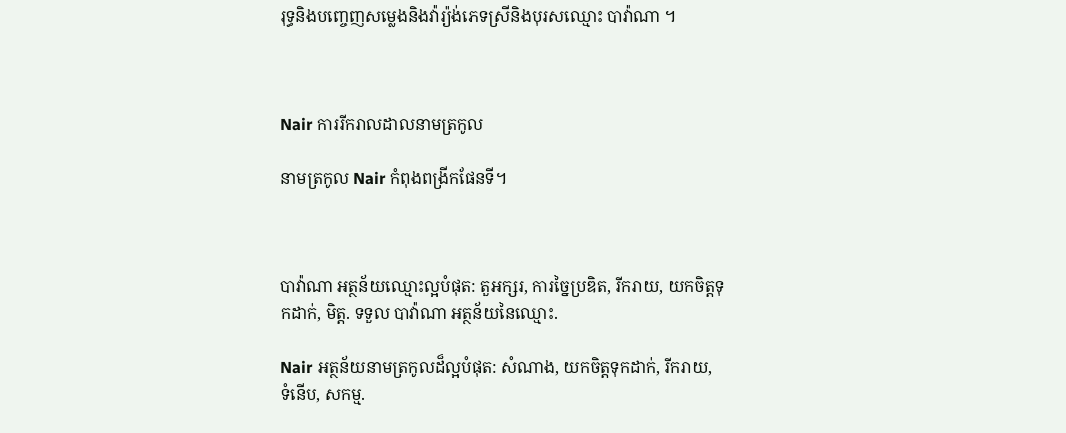រុទ្ធនិងបញ្ចេញសម្លេងនិងវ៉ារ្យ៉ង់ភេទស្រីនិងបុរសឈ្មោះ បាវ៉ាណា ។



Nair ការរីករាលដាលនាមត្រកូល

នាមត្រកូល Nair កំពុងពង្រីកផែនទី។



បាវ៉ាណា អត្ថន័យឈ្មោះល្អបំផុត: តួអក្សរ, ការច្នៃប្រឌិត, រីករាយ, យកចិត្តទុកដាក់, មិត្ត. ទទួល បាវ៉ាណា អត្ថន័យនៃឈ្មោះ.

Nair អត្ថន័យនាមត្រកូលដ៏ល្អបំផុត: សំណាង, យកចិត្តទុកដាក់, រីករាយ, ទំនើប, សកម្ម.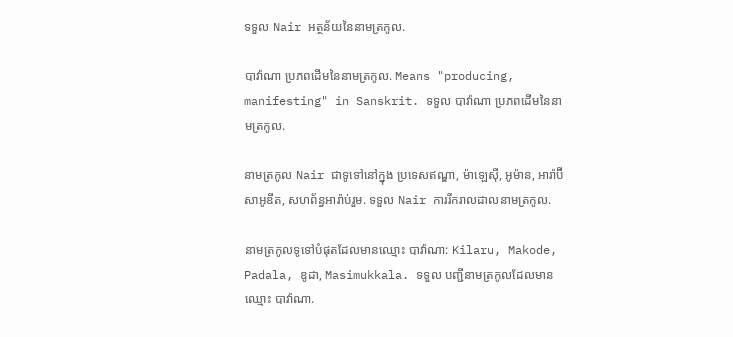ទទួល Nair អត្ថន័យនៃនាមត្រកូល.

បាវ៉ាណា ប្រភពដើមនៃនាមត្រកូល. Means "producing, manifesting" in Sanskrit. ទទួល បាវ៉ាណា ប្រភពដើមនៃនាមត្រកូល.

នាមត្រកូល Nair ជាទូទៅនៅក្នុង ប្រទេសឥណ្ឌា, ម៉ាឡេស៊ី, អូម៉ាន, អារ៉ាប៊ីសាអូឌីត, សហព័ន្ធអារ៉ាប់រួម. ទទួល Nair ការរីករាលដាលនាមត្រកូល.

នាមត្រកូលទូទៅបំផុតដែលមានឈ្មោះ បាវ៉ាណា: Kilaru, Makode, Padala, ឌូដា, Masimukkala. ទទួល បញ្ជីនាមត្រកូលដែលមានឈ្មោះ បាវ៉ាណា.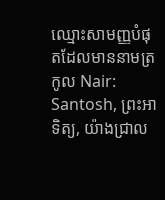ឈ្មោះសាមញ្ញបំផុតដែលមាននាមត្រកូល Nair: Santosh, ព្រះអាទិត្យ, យ៉ាងជ្រាល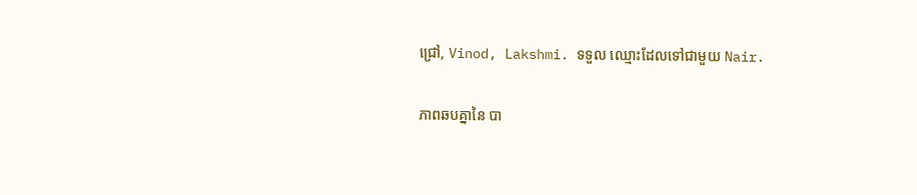ជ្រៅ, Vinod, Lakshmi. ទទួល ឈ្មោះដែលទៅជាមួយ Nair.

ភាពឆបគ្នានៃ បា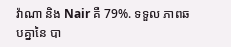វ៉ាណា និង Nair គឺ 79%. ទទួល ភាពឆបគ្នានៃ បា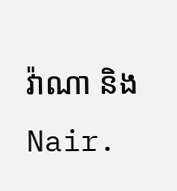វ៉ាណា និង Nair.